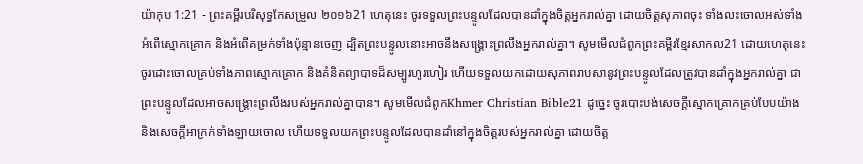យ៉ាកុប 1:21 - ព្រះគម្ពីរបរិសុទ្ធកែសម្រួល ២០១៦21 ហេតុនេះ ចូរទទួលព្រះបន្ទូលដែលបានដាំក្នុងចិត្តអ្នករាល់គ្នា ដោយចិត្តសុភាពចុះ ទាំងលះចោលអស់ទាំងអំពើស្មោកគ្រោក និងអំពើគម្រក់ទាំងប៉ុន្មានចេញ ដ្បិតព្រះបន្ទូលនោះអាចនឹងសង្គ្រោះព្រលឹងអ្នករាល់គ្នា។ សូមមើលជំពូកព្រះគម្ពីរខ្មែរសាកល21 ដោយហេតុនេះ ចូរដោះចោលគ្រប់ទាំងភាពស្មោកគ្រោក និងគំនិតព្យាបាទដ៏សម្បូរហូរហៀរ ហើយទទួលយកដោយសុភាពរាបសានូវព្រះបន្ទូលដែលត្រូវបានដាំក្នុងអ្នករាល់គ្នា ជាព្រះបន្ទូលដែលអាចសង្គ្រោះព្រលឹងរបស់អ្នករាល់គ្នាបាន។ សូមមើលជំពូកKhmer Christian Bible21 ដូច្នេះ ចូរបោះបង់សេចក្ដីស្មោកគ្រោកគ្រប់បែបយ៉ាង និងសេចក្ដីអាក្រក់ទាំងឡាយចោល ហើយទទួលយកព្រះបន្ទូលដែលបានដាំនៅក្នុងចិត្ដរបស់អ្នករាល់គ្នា ដោយចិត្ដ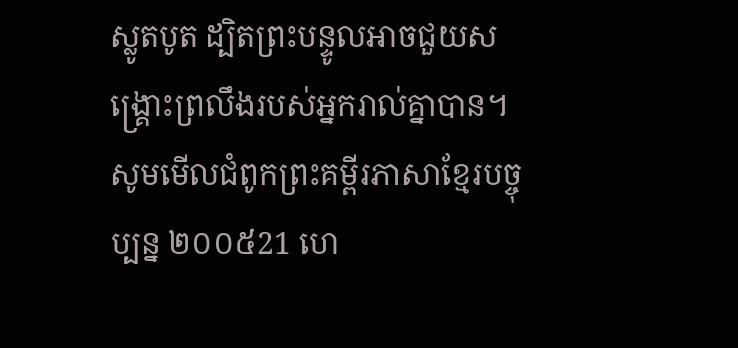ស្លូតបូត ដ្បិតព្រះបន្ទូលអាចជួយសង្គ្រោះព្រលឹងរបស់អ្នករាល់គ្នាបាន។ សូមមើលជំពូកព្រះគម្ពីរភាសាខ្មែរបច្ចុប្បន្ន ២០០៥21 ហេ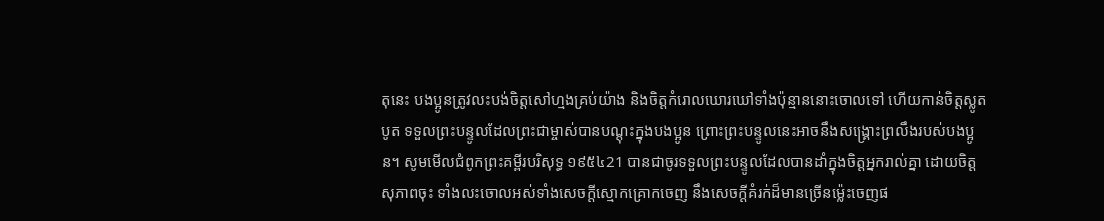តុនេះ បងប្អូនត្រូវលះបង់ចិត្តសៅហ្មងគ្រប់យ៉ាង និងចិត្តកំរោលឃោរឃៅទាំងប៉ុន្មាននោះចោលទៅ ហើយកាន់ចិត្តស្លូតបូត ទទួលព្រះបន្ទូលដែលព្រះជាម្ចាស់បានបណ្ដុះក្នុងបងប្អូន ព្រោះព្រះបន្ទូលនេះអាចនឹងសង្គ្រោះព្រលឹងរបស់បងប្អូន។ សូមមើលជំពូកព្រះគម្ពីរបរិសុទ្ធ ១៩៥៤21 បានជាចូរទទួលព្រះបន្ទូលដែលបានដាំក្នុងចិត្តអ្នករាល់គ្នា ដោយចិត្តសុភាពចុះ ទាំងលះចោលអស់ទាំងសេចក្ដីស្មោកគ្រោកចេញ នឹងសេចក្ដីគំរក់ដ៏មានច្រើនម៉្លេះចេញផ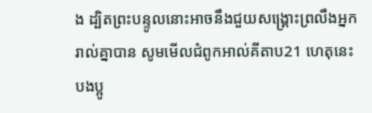ង ដ្បិតព្រះបន្ទូលនោះអាចនឹងជួយសង្គ្រោះព្រលឹងអ្នករាល់គ្នាបាន សូមមើលជំពូកអាល់គីតាប21 ហេតុនេះ បងប្អូ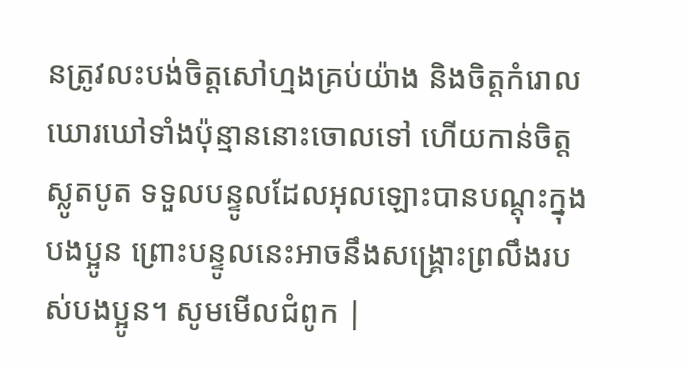នត្រូវលះបង់ចិត្ដសៅហ្មងគ្រប់យ៉ាង និងចិត្ដកំរោលឃោរឃៅទាំងប៉ុន្មាននោះចោលទៅ ហើយកាន់ចិត្ដស្លូតបូត ទទួលបន្ទូលដែលអុលឡោះបានបណ្ដុះក្នុងបងប្អូន ព្រោះបន្ទូលនេះអាចនឹងសង្គ្រោះព្រលឹងរបស់បងប្អូន។ សូមមើលជំពូក |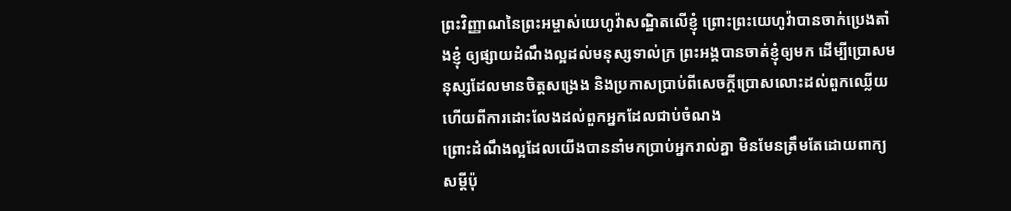ព្រះវិញ្ញាណនៃព្រះអម្ចាស់យេហូវ៉ាសណ្ឋិតលើខ្ញុំ ព្រោះព្រះយេហូវ៉ាបានចាក់ប្រេងតាំងខ្ញុំ ឲ្យផ្សាយដំណឹងល្អដល់មនុស្សទាល់ក្រ ព្រះអង្គបានចាត់ខ្ញុំឲ្យមក ដើម្បីប្រោសមនុស្សដែលមានចិត្តសង្រេង និងប្រកាសប្រាប់ពីសេចក្ដីប្រោសលោះដល់ពួកឈ្លើយ ហើយពីការដោះលែងដល់ពួកអ្នកដែលជាប់ចំណង
ព្រោះដំណឹងល្អដែលយើងបាននាំមកប្រាប់អ្នករាល់គ្នា មិនមែនត្រឹមតែដោយពាក្យសម្ដីប៉ុ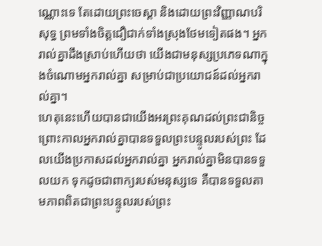ណ្ណោះទេ តែដោយព្រះចេស្តា និងដោយព្រះវិញ្ញាណបរិសុទ្ធ ព្រមទាំងចិត្តជឿជាក់ទាំងស្រុងថែមទៀតផង។ អ្នករាល់គ្នាដឹងស្រាប់ហើយថា យើងជាមនុស្សប្រភេទណាក្នុងចំណោមអ្នករាល់គ្នា សម្រាប់ជាប្រយោជន៍ដល់អ្នករាល់គ្នា។
ហេតុនេះហើយបានជាយើងអរព្រះគុណដល់ព្រះជានិច្ច ព្រោះកាលអ្នករាល់គ្នាបានទទួលព្រះបន្ទូលរបស់ព្រះ ដែលយើងប្រកាសដល់អ្នករាល់គ្នា អ្នករាល់គ្នាមិនបានទទួលយក ទុកដូចជាពាក្យរបស់មនុស្សទេ គឺបានទទួលតាមភាពពិតជាព្រះបន្ទូលរបស់ព្រះ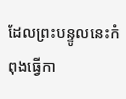ដែលព្រះបន្ទូលនេះកំពុងធ្វើកា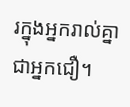រក្នុងអ្នករាល់គ្នាជាអ្នកជឿ។